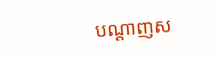បណ្តាញស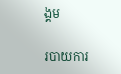ង្គម

របាយការ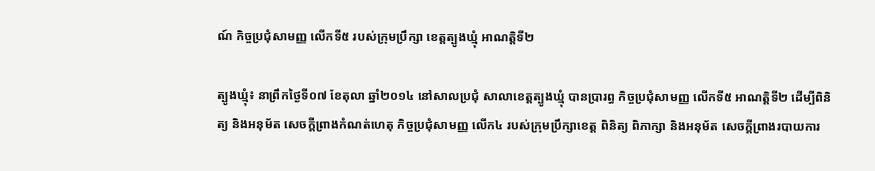ណ៍ កិច្ចប្រជុំសាមញ្ញ លើកទី៥ របស់ក្រុមប្រឹក្សា ខេត្តត្បូងឃ្មុំ អាណត្តិទី២

ត្បូងឃ្មុំ៖ នាព្រឹកថ្ងៃទី០៧ ខែតុលា ឆ្នាំ២០១៤ នៅសាលប្រជុំ សាលាខេត្តត្បូងឃ្មុំ បានប្រារព្ធ កិច្ចប្រជុំសាមញ្ញ លើកទី៥ អាណត្តិទី២ ដើម្បីពិនិត្យ និងអនុម័ត សេចក្ដីព្រាងកំណត់ហេតុ កិច្ចប្រជុំសាមញ្ញ លើក៤ របស់ក្រុមប្រឹក្សាខេត្ត ពិនិត្យ ពិភាក្សា និងអនុម័ត សេចក្ដីព្រាងរបាយការ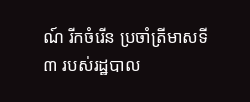ណ៍ រីកចំរើន ប្រចាំត្រីមាសទី៣ របស់រដ្ឋបាល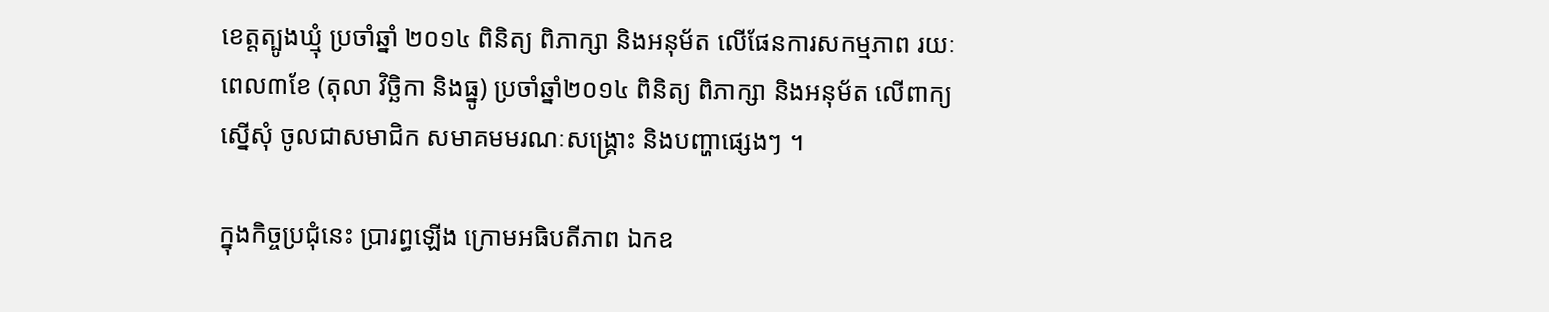ខេត្តត្បូងឃ្មុំ ប្រចាំឆ្នាំ ២០១៤ ពិនិត្យ ពិភាក្សា និងអនុម័ត លើផែនការសកម្មភាព រយៈពេល៣ខែ (តុលា វិច្ឆិកា និងធ្នូ) ប្រចាំឆ្នាំ២០១៤ ពិនិត្យ ពិភាក្សា និងអនុម័ត លើពាក្យស្នើសុំ ចូលជាសមាជិក សមាគមមរណៈសង្គ្រោះ និងបញ្ហាផ្សេងៗ ។

ក្នុងកិច្ចប្រជុំនេះ ប្រារព្ធឡើង ក្រោមអធិបតីភាព ឯកឧ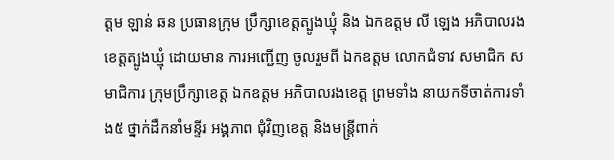ត្តម ឡាន់ ឆន ប្រធានក្រុម ប្រឹក្សាខេត្តត្បូងឃ្មុំ និង ឯកឧត្តម លី ឡេង អភិបាលរង ខេត្តត្បូងឃ្មុំ ដោយមាន ការអញ្ជើញ ចូលរួមពី ឯកឧត្តម លោកជំទាវ សមាជិក សមាជិការ ក្រុមប្រឹក្សាខេត្ត ឯកឧត្តម អភិបាលរងខេត្ត ព្រមទាំង នាយកទីចាត់ការទាំង៥ ថ្នាក់ដឹកនាំមន្ទីរ អង្គភាព ជុំវិញខេត្ត និងមន្ត្រីពាក់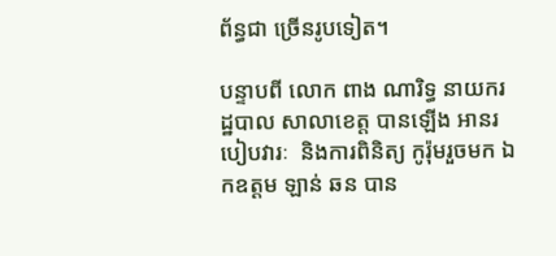ព័ន្ធជា ច្រើនរូបទៀត។

បន្ទាបពី លោក ពាង ណារិទ្ធ នាយករដ្ឋបាល សាលាខេត្ត បានឡើង អានរបៀបវារៈ  និងការពិនិត្យ កូរ៉ុមរួចមក ឯកឧត្តម ឡាន់ ឆន បាន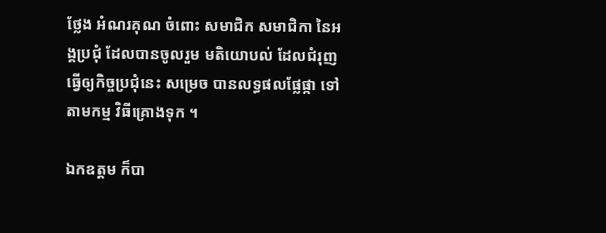ថ្លែង អំណរគុណ ចំពោះ សមាជិក សមាជិកា នៃអង្គប្រជុំ ដែលបានចូលរួម មតិយោបល់ ដែលជំរុញ ធ្វើឲ្យកិច្ចប្រជុំនេះ សម្រេច បានលទ្ធផលផ្លែផ្កា ទៅតាមកម្ម វិធីគ្រោងទុក ។

ឯកឧត្តម ក៏បា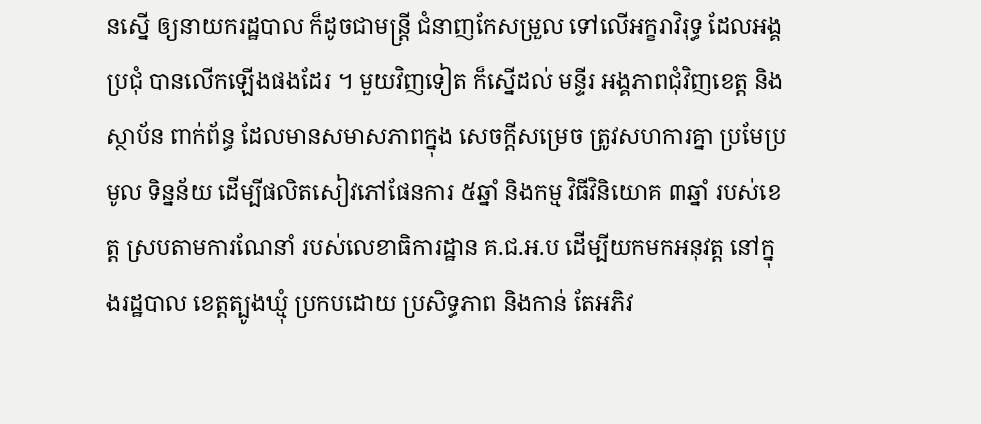នស្នើ ឲ្យនាយករដ្ឋបាល ក៏ដូចជាមន្ត្រី ជំនាញកែសម្រួល ទៅលើអក្ខរាវិរុទ្ធ ដែលអង្គប្រជុំ បានលើកឡើងផងដែរ ។ មួយវិញទៀត ក៏ស្នើដល់ មន្ទីរ អង្គភាពជុំវិញខេត្ត និងស្ថាប័ន ពាក់ព័ន្ធ ដែលមានសមាសភាពក្នុង សេចក្ដីសម្រេច ត្រូវសហការគ្នា ប្រមែប្រមូល ទិន្នន័យ ដើម្បីផលិតសៀវភៅផែនការ ៥ឆ្នាំ និងកម្ម វិធីវិនិយោគ ៣ឆ្នាំ របស់ខេត្ត ស្របតាមការណែនាំ របស់លេខាធិការដ្ឋាន គ.ជ.អ.ប ដើម្បីយកមកអនុវត្ត នៅក្នុងរដ្ឋបាល ខេត្តត្បូងឃ្មុំ ប្រកបដោយ ប្រសិទ្ធភាព និងកាន់ តែអភិវ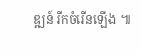ឌ្ឍន៍ រីកចំរើនឡើង ៕